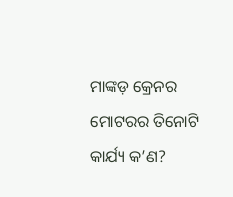ମାଙ୍କଡ଼ କ୍ରେନର ମୋଟରର ତିନୋଟି କାର୍ଯ୍ୟ କ’ଣ?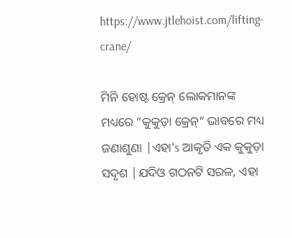https://www.jtlehoist.com/lifting-crane/

ମିନି ହୋଷ୍ଟ କ୍ରେନ୍ ଲୋକମାନଙ୍କ ମଧ୍ୟରେ “କୁକୁଡ଼ା କ୍ରେନ୍” ଭାବରେ ମଧ୍ୟ ଜଣାଶୁଣା |ଏହା's ଆକୃତି ଏକ କୁକୁଡ଼ା ସଦୃଶ |ଯଦିଓ ଗଠନଟି ସରଳ, ଏହା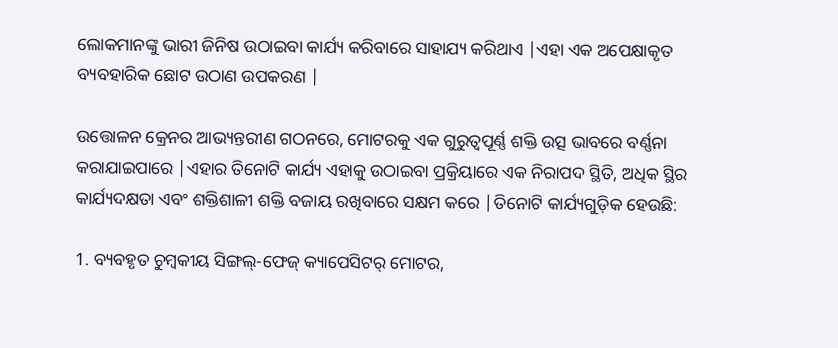ଲୋକମାନଙ୍କୁ ଭାରୀ ଜିନିଷ ଉଠାଇବା କାର୍ଯ୍ୟ କରିବାରେ ସାହାଯ୍ୟ କରିଥାଏ |ଏହା ଏକ ଅପେକ୍ଷାକୃତ ବ୍ୟବହାରିକ ଛୋଟ ଉଠାଣ ଉପକରଣ |

ଉତ୍ତୋଳନ କ୍ରେନର ଆଭ୍ୟନ୍ତରୀଣ ଗଠନରେ, ମୋଟରକୁ ଏକ ଗୁରୁତ୍ୱପୂର୍ଣ୍ଣ ଶକ୍ତି ଉତ୍ସ ଭାବରେ ବର୍ଣ୍ଣନା କରାଯାଇପାରେ |ଏହାର ତିନୋଟି କାର୍ଯ୍ୟ ଏହାକୁ ଉଠାଇବା ପ୍ରକ୍ରିୟାରେ ଏକ ନିରାପଦ ସ୍ଥିତି, ଅଧିକ ସ୍ଥିର କାର୍ଯ୍ୟଦକ୍ଷତା ଏବଂ ଶକ୍ତିଶାଳୀ ଶକ୍ତି ବଜାୟ ରଖିବାରେ ସକ୍ଷମ କରେ |ତିନୋଟି କାର୍ଯ୍ୟଗୁଡ଼ିକ ହେଉଛି:

1. ବ୍ୟବହୃତ ଚୁମ୍ବକୀୟ ସିଙ୍ଗଲ୍-ଫେଜ୍ କ୍ୟାପେସିଟର୍ ମୋଟର,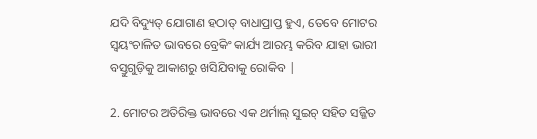ଯଦି ବିଦ୍ୟୁତ୍ ଯୋଗାଣ ହଠାତ୍ ବାଧାପ୍ରାପ୍ତ ହୁଏ, ତେବେ ମୋଟର ସ୍ୱୟଂଚାଳିତ ଭାବରେ ବ୍ରେକିଂ କାର୍ଯ୍ୟ ଆରମ୍ଭ କରିବ ଯାହା ଭାରୀ ବସ୍ତୁଗୁଡ଼ିକୁ ଆକାଶରୁ ଖସିଯିବାକୁ ରୋକିବ |

2. ମୋଟର ଅତିରିକ୍ତ ଭାବରେ ଏକ ଥର୍ମାଲ୍ ସୁଇଚ୍ ସହିତ ସଜ୍ଜିତ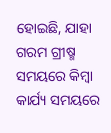ହୋଇଛି, ଯାହା ଗରମ ଗ୍ରୀଷ୍ମ ସମୟରେ କିମ୍ବା କାର୍ଯ୍ୟ ସମୟରେ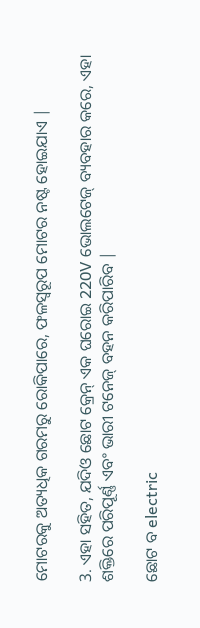ମୋଟରକୁ ଅତ୍ୟଧିକ ଗରମରୁ ରୋକିପାରେ, ଫଳସ୍ୱରୂପ ମୋଟର ନଷ୍ଟ ହୋଇଯାଏ |

3. ଏହା ସହିତ, ଯଦିଓ ଛୋଟ କ୍ରେନ୍ ଏକ ଘରୋଇ 220V ଭୋଲଟେଜ୍ ବ୍ୟବହାର କରେ, ଏହା ଶକ୍ତିରେ ପରିପୂର୍ଣ୍ଣ ଏବଂ ଭାରୀ ଟନେଜ୍ ବହନ କରିପାରିବ |

ଛୋଟ ବ electric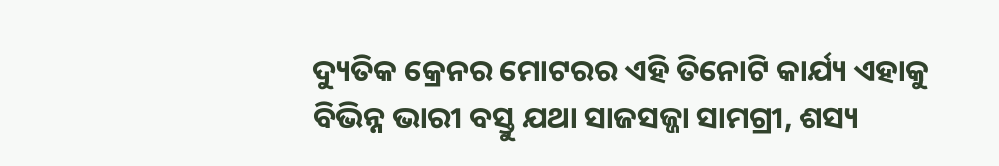ଦ୍ୟୁତିକ କ୍ରେନର ମୋଟରର ଏହି ତିନୋଟି କାର୍ଯ୍ୟ ଏହାକୁ ବିଭିନ୍ନ ଭାରୀ ବସ୍ତୁ ଯଥା ସାଜସଜ୍ଜା ସାମଗ୍ରୀ, ଶସ୍ୟ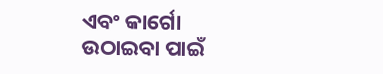ଏବଂ କାର୍ଗୋ ଉଠାଇବା ପାଇଁ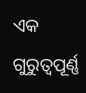ଏକ ଗୁରୁତ୍ୱପୂର୍ଣ୍ଣ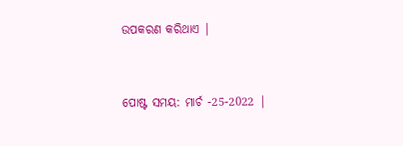ଉପକରଣ କରିଥାଏ |


ପୋଷ୍ଟ ସମୟ: ମାର୍ଚ -25-2022 |